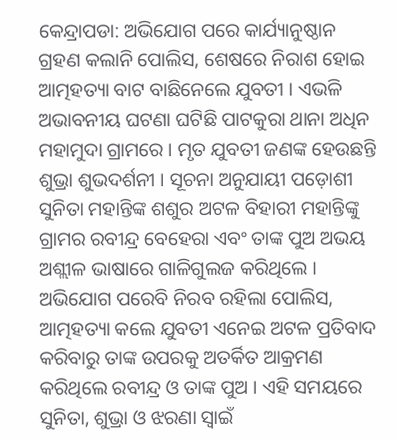କେନ୍ଦ୍ରାପଡା: ଅଭିଯୋଗ ପରେ କାର୍ଯ୍ୟାନୁଷ୍ଠାନ ଗ୍ରହଣ କଲାନି ପୋଲିସ, ଶେଷରେ ନିରାଶ ହୋଇ ଆତ୍ମହତ୍ୟା ବାଟ ବାଛିନେଲେ ଯୁବତୀ । ଏଭଳି ଅଭାବନୀୟ ଘଟଣା ଘଟିଛି ପାଟକୁରା ଥାନା ଅଧିନ ମହାମୁଦା ଗ୍ରାମରେ । ମୃତ ଯୁବତୀ ଜଣଙ୍କ ହେଉଛନ୍ତି ଶୁଭ୍ରା ଶୁଭଦର୍ଶନୀ । ସୂଚନା ଅନୁଯାୟୀ ପଡ଼ୋଶୀ ସୁନିତା ମହାନ୍ତିଙ୍କ ଶଶୁର ଅଟଳ ବିହାରୀ ମହାନ୍ତିଙ୍କୁ ଗ୍ରାମର ରବୀନ୍ଦ୍ର ବେହେରା ଏବଂ ତାଙ୍କ ପୁଅ ଅଭୟ ଅଶ୍ଲୀଳ ଭାଷାରେ ଗାଳିଗୁଲଜ କରିଥିଲେ ।
ଅଭିଯୋଗ ପରେବି ନିରବ ରହିଲା ପୋଲିସ, ଆତ୍ମହତ୍ୟା କଲେ ଯୁବତୀ ଏନେଇ ଅଟଳ ପ୍ରତିବାଦ କରିବାରୁ ତାଙ୍କ ଉପରକୁ ଅତର୍କିତ ଆକ୍ରମଣ କରିଥିଲେ ରବୀନ୍ଦ୍ର ଓ ତାଙ୍କ ପୁଅ । ଏହି ସମୟରେ ସୁନିତା, ଶୁଭ୍ରା ଓ ଝରଣା ସ୍ବାଇଁ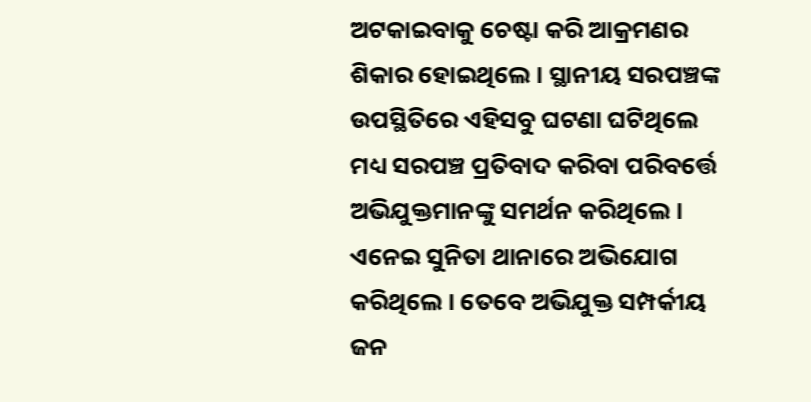ଅଟକାଇବାକୁ ଚେଷ୍ଟା କରି ଆକ୍ରମଣର ଶିକାର ହୋଇଥିଲେ । ସ୍ଥାନୀୟ ସରପଞ୍ଚଙ୍କ ଉପସ୍ଥିତିରେ ଏହିସବୁ ଘଟଣା ଘଟିଥିଲେ ମଧ୍ୟ ସରପଞ୍ଚ ପ୍ରତିବାଦ କରିବା ପରିବର୍ତ୍ତେ ଅଭିଯୁକ୍ତମାନଙ୍କୁ ସମର୍ଥନ କରିଥିଲେ । ଏନେଇ ସୁନିତା ଥାନାରେ ଅଭିଯୋଗ କରିଥିଲେ । ତେବେ ଅଭିଯୁକ୍ତ ସମ୍ପର୍କୀୟ ଜନ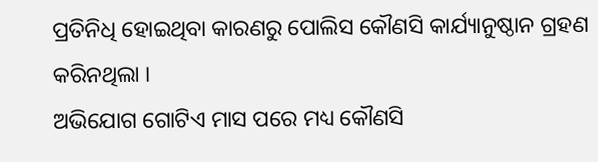ପ୍ରତିନିଧି ହୋଇଥିବା କାରଣରୁ ପୋଲିସ କୌଣସି କାର୍ଯ୍ୟାନୁଷ୍ଠାନ ଗ୍ରହଣ କରିନଥିଲା ।
ଅଭିଯୋଗ ଗୋଟିଏ ମାସ ପରେ ମଧ୍ୟ କୌଣସି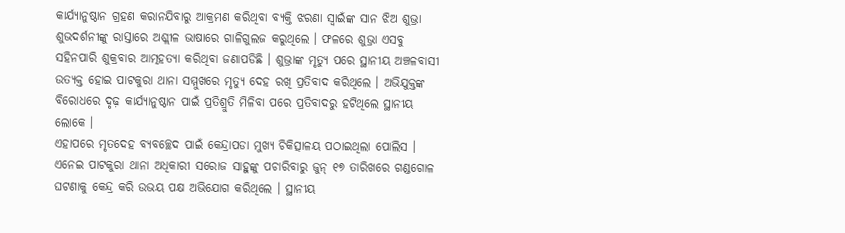କାର୍ଯ୍ୟାନୁଷ୍ଠାନ ଗ୍ରହଣ କରାନଯିବାରୁ ଆକ୍ରମଣ କରିଥିବା ବ୍ୟକ୍ତି ଝରଣା ସ୍ୱାଇଁଙ୍କ ସାନ ଝିଅ ଶୁଭ୍ରା ଶୁଭଦର୍ଶନୀଙ୍କୁ ରାସ୍ତାରେ ଅଶ୍ଲୀଳ ଭାଷାରେ ଗାଳିଗୁଲଜ କରୁଥିଲେ । ଫଳରେ ଶୁଭ୍ରା ଏସବୁ ସହିନପାରି ଶୁକ୍ରବାର ଆତ୍ମହତ୍ୟା କରିଥିବା ଜଣାପଡିଛି । ଶୁଭ୍ରାଙ୍କ ମୃତ୍ୟୁ ପରେ ସ୍ଥାନୀୟ ଅଞ୍ଚଳବାସୀ ଉତ୍ୟକ୍ତ ହୋଇ ପାଟକୁରା ଥାନା ସମ୍ମୁଖରେ ମୃତ୍ୟୁ ଦେହ ରଖି ପ୍ରତିବାଦ କରିଥିଲେ । ଅଭିଯୁକ୍ତଙ୍କ ବିରୋଧରେ ଦୃଢ଼ କାର୍ଯ୍ୟାନୁଷ୍ଠାନ ପାଇଁ ପ୍ରତିଶ୍ରୁତି ମିଳିବା ପରେ ପ୍ରତିବାଦରୁ ହଟିଥିଲେ ସ୍ଥାନୀୟ ଲୋକେ ।
ଏହାପରେ ମୃତଦେହ ବ୍ୟବଚ୍ଛେଦ ପାଇଁ କେନ୍ଦ୍ରାପଡା ମୁଖ୍ୟ ଚିକିତ୍ସାଳୟ ପଠାଇଥିଲା ପୋଲିସ । ଏନେଇ ପାଟକୁରା ଥାନା ଅଧିକାରୀ ସରୋଜ ସାହୁଙ୍କୁ ପଚାରିବାରୁ ଜୁନ୍ ୧୭ ତାରିଖରେ ଗଣ୍ଡଗୋଳ ଘଟଣାକୁ କେନ୍ଦ୍ର କରି ଉଭୟ ପକ୍ଷ ଅଭିଯୋଗ କରିଥିଲେ । ସ୍ଥାନୀୟ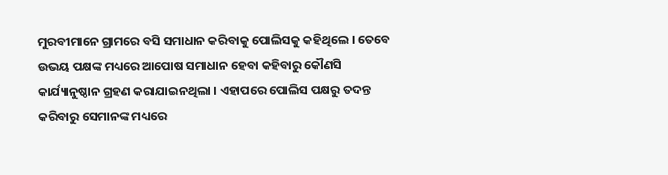ମୁରବୀମାନେ ଗ୍ରାମରେ ବସି ସମାଧାନ କରିବାକୁ ପୋଲିସକୁ କହିଥିଲେ । ତେବେ ଉଭୟ ପକ୍ଷଙ୍କ ମଧ୍ୟରେ ଆପୋଷ ସମାଧାନ ହେବା କହିବାରୁ କୌଣସି କାର୍ଯ୍ୟାନୁଷ୍ଠାନ ଗ୍ରହଣ କରାଯାଇନଥିଲା । ଏହାପରେ ପୋଲିସ ପକ୍ଷରୁ ତଦନ୍ତ କରିବାରୁ ସେମାନଙ୍କ ମଧ୍ୟରେ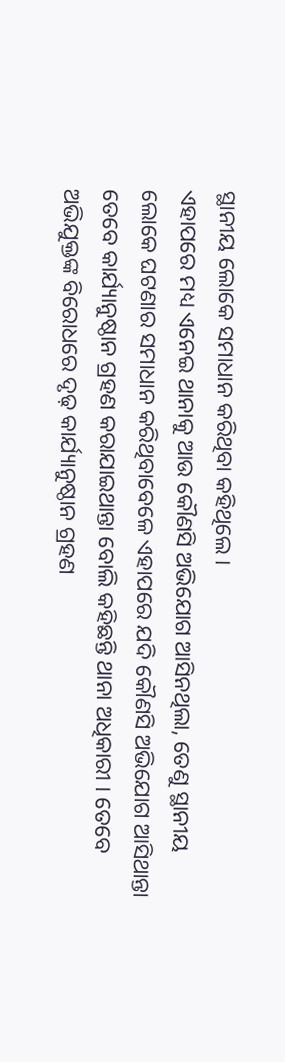ସ୍ଥାନୀୟ ଲୋକେ ସମାଧାନ କରିଥିବା କହିଥିଲେ ।
ଏହାପରେ ମଧ୍ୟ ଏନେଇ ଥାନାକୁ ଆଉ କୌଣସି ଅଭିଯୋଗ ଆସିନଥିଲା, ତେଣୁ ସ୍ଥାନୀୟ ଲୋକେ ଘଟଣାର ସମାଧାନ କରିଥିବାବେଳେ ଏହାପରେ ଯଦି କୌଣସି ଅଭିଯୋଗ ଆସିଥାନ୍ତା ତେବେ କାର୍ଯ୍ୟାନୁଷ୍ଠାନ ଗ୍ରହଣ କରାଯାଇଥାନ୍ତା ବୋଲି କହିଛନ୍ତି ଥାନା ଅଧିକାରୀ । ତେବେ ଅଭିଯୁକ୍ତଙ୍କ ବିରୋଧରେ ଦୃଢ଼ କାର୍ଯ୍ୟାନୁଷ୍ଠାନ ଗ୍ରହଣ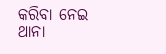କରିବା ନେଇ ଥାନା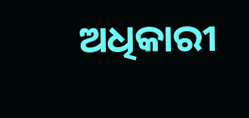ଅଧିକାରୀ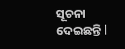ସୂଚନା ଦେଇଛନ୍ତି l